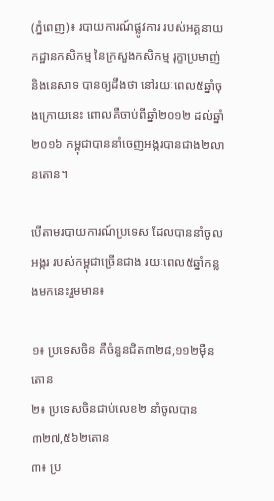(ភ្នំពេញ)៖ របាយការណ៍ផ្លូវការ របស់អគ្គនាយកដ្ឋានកសិកម្ម នៃក្រសួងកសិកម្ម រុក្ខាប្រមាញ់ និងនេសាទ បានឲ្យដឹងថា នៅរយៈពេល៥ឆ្នាំចុងក្រោយនេះ ពោលគឺចាប់ពីឆ្នាំ២០១២ ដល់ឆ្នាំ២០១៦ កម្ពុជាបាននាំចេញអង្ករបានជាង២លានតោន។

បើតាមរបាយការណ៍ប្រទេស ដែលបាននាំចូលអង្ករ របស់កម្ពុជាច្រើនជាង រយៈពេល៥ឆ្នាំកន្លងមកនេះរួមមាន៖

១៖ ប្រទេសចិន គឺចំនួនជិត៣២៨,១១២ម៉ឺនតោន
២៖ ប្រទេសចិនជាប់លេខ២ នាំចូលបាន៣២៧,៥៦២តោន
៣៖ ប្រ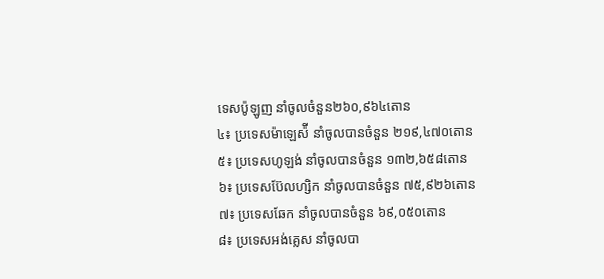ទេសប៉ូឡូញ នាំចូលចំនួន២៦០,៩៦៤តោន
៤៖ ប្រទេសម៉ាឡេស៉ី នាំចូលបានចំនួន ២១៩,៤៧០តោន
៥៖ ប្រទេសហូឡង់ នាំចូលបានចំនួន ១៣២,៦៥៨តោន
៦៖ ប្រទេសប៊ែលហ្សិក នាំចូលបានចំនួន ៧៥,៩២៦តោន
៧៖ ប្រទេសឆែក នាំចូលបានចំនួន ៦៩,០៥០តោន
៨៖ ប្រទេសអង់គ្លេស នាំចូលបា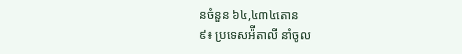នចំនួន ៦៤,៤៣៤តោន
៩៖ ប្រទេសអ៉ីតាលី នាំចូល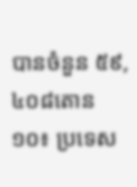បានចំនួន ៥៩,៤០៨តោន
១០៖ ប្រទេស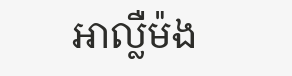អាល្លឺម៉ង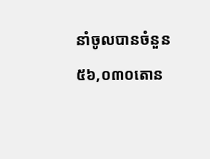នាំចូលបានចំនួន ៥៦,០៣០តោន